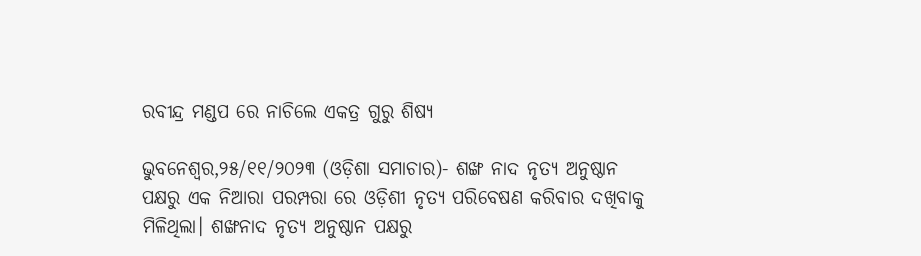ରବୀନ୍ଦ୍ର ମଣ୍ଡପ ରେ ନାଚିଲେ ଏକତ୍ର ଗୁରୁ ଶିଷ୍ୟ

ଭୁବନେଶ୍ୱର,୨୫/୧୧/୨୦୨୩ (ଓଡ଼ିଶା ସମାଚାର)- ଶଙ୍ଖ ନାଦ ନୃତ୍ୟ ଅନୁଷ୍ଠାନ ପକ୍ଷରୁ ଏକ ନିଆରା ପରମ୍ପରା ରେ ଓଡ଼ିଶୀ ନୃତ୍ୟ ପରିବେଷଣ କରିବାର ଦଖିବାକୁ ମିଳିଥିଲା। ଶଙ୍ଖନାଦ ନୃତ୍ୟ ଅନୁଷ୍ଠାନ ପକ୍ଷରୁ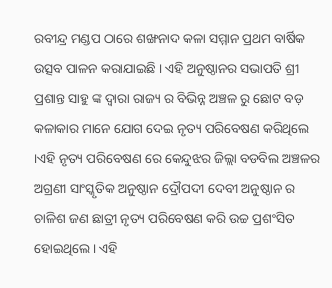ରବୀନ୍ଦ୍ର ମଣ୍ଡପ ଠାରେ ଶଙ୍ଖନାଦ କଳା ସମ୍ମାନ ପ୍ରଥମ ବାର୍ଷିକ ଉତ୍ସବ ପାଳନ କରାଯାଇଛି । ଏହି ଅନୁଷ୍ଠାନର ସଭାପତି ଶ୍ରୀ ପ୍ରଶାନ୍ତ ସାହୁ ଙ୍କ ଦ୍ଵାରା ରାଜ୍ୟ ର ବିଭିନ୍ନ ଅଞ୍ଚଳ ରୁ ଛୋଟ ବଡ଼ କଳାକାର ମାନେ ଯୋଗ ଦେଇ ନୃତ୍ୟ ପରିବେଷଣ କରିଥିଲେ ।ଏହି ନୃତ୍ୟ ପରିବେଷଣ ରେ କେନ୍ଦୁଝର ଜିଲ୍ଲା ବଡବିଲ ଅଞ୍ଚଳର ଅଗ୍ରଣୀ ସାଂସ୍କୃତିକ ଅନୁଷ୍ଠାନ ଦ୍ରୌପଦୀ ଦେବୀ ଅନୁଷ୍ଠାନ ର ଚାଳିଶ ଜଣ ଛାତ୍ରୀ ନୃତ୍ୟ ପରିବେଷଣ କରି ଉଚ୍ଚ ପ୍ରଶଂସିତ ହୋଇଥିଲେ। ଏହି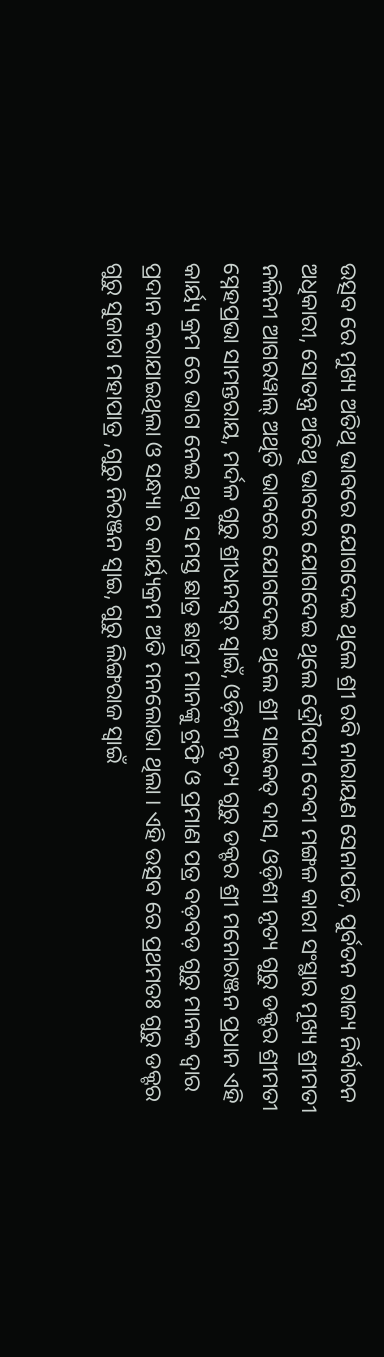ଉତ୍ସବ ରେ ମୁଖ୍ୟ ଅତିଥି ଭାବରେ ଯୋଗଦେଇ ଥିଲେ ଶ୍ରୀ ରବି ନାରାୟଣ ସେନାପତି, ପୁର୍ବତନ ରାଜ୍ୟ ନିର୍ବାଚନ ଅଧିକାରୀ, ସୋତନ୍ତ୍ର ଅତିଥି ଭାବରେ ଯୋଗଦେଇ ଥିଲେ ଦ୍ରୌପଦୀ ଦେବୀ ମଙ୍ଗଳ କାରୀ ସଂସ୍ଥାର ମୂଖ୍ୟ ଶ୍ରୀମତୀ ନଳିନୀ ଆଗରୱାଲ୍ ଅଥିତି ଭାବରେ ଯୋଗଦେଇ ଥିଲେ ଶ୍ରୀ ସାଇକତ୍ ଦାସ, ଓଡ଼ିଶୀ ନୃତ୍ୟ ଗୁରୁ ଡକ୍ଟର ଶ୍ରୀମତୀ ସ୍ନେହପ୍ରଭା ସାମନ୍ତରାୟ, ମର୍ଦଳ ଗୁରୁ ଶ୍ରୀଧନସ୍ୱର୍ ସ୍ବାଇଁ, ଓଡ଼ିଶୀ ନୃତ୍ୟ ଗୁରୁ ଡକ୍ଟର ଶ୍ରୀ ମନୋରଞ୍ଜନ ପ୍ରଧାନ ଏହି କାର୍ୟ୍ୟ କ୍ରମ ରେ ଭାଗ ନେଇ ଥିବା ସମସ୍ତ ଛାତ୍ର ଛାତ୍ରୀ ମାନଙ୍କୁ ଟ୍ରଫି ଓ ପ୍ରମାଣ ପତ୍ର ବଡ଼ବଡ଼ ଗୁରୁ ମାନକ ଦ୍ଵାର ପ୍ରଦାନ କରାଯାଇଥିଲା ଓ ସନ୍ଧ୍ୟା ର କାର୍ୟ୍ୟକ୍ରମ ଅତି ମନଲୋଭା ଥିଲା । ଏହି ଉତ୍ସବ ରେ ପ୍ରଥମତଃ ଗୁରୁ ଡକ୍ଟର ଗୁରୁ ସୁଜାତା ମହାପାତ୍ର ,ଗୁରୁ ନିରଞ୍ଜନ ସ୍ୱାଇ, ଗୁରୁ ଲିଙ୍ଗରାଜ ସ୍ବାଇଁ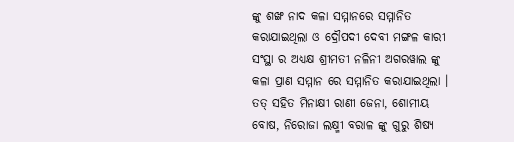ଙ୍କୁ ଶଙ୍ଖ ନାଦ କଳା ସମ୍ମାନରେ ସମ୍ମାନିତ କରାଯାଇଥିଲା ଓ ଦ୍ରୌପଦୀ ଦେବୀ ମଙ୍ଗଳ କାରୀ ସଂସ୍ଥା ର ଅଧ୍ୟକ୍ଷ ଶ୍ରୀମତୀ ନଳିନୀ ଅଗରୱାଲ ଙ୍କୁ କଳା ପ୍ରାଣ ସମ୍ମାନ ରେ ସମ୍ମାନିତ କରାଯାଇଥିଲା । ତତ୍ ସହିତ ମିନାକ୍ଷୀ ରାଣୀ ଜେନା, ଶୋମୀୟ ବୋଷ, ନିରୋଜା ଲକ୍ଷ୍ମୀ ବରାଳ ଙ୍କୁ ଗୁରୁ ଶିଷ୍ୟ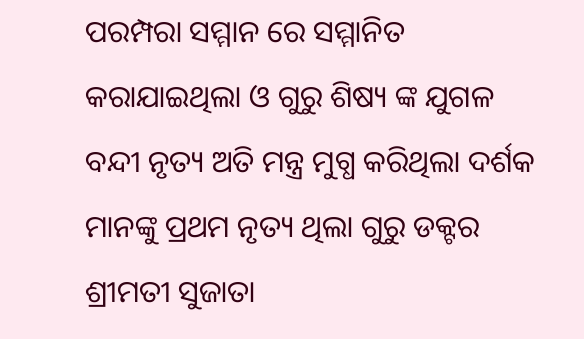ପରମ୍ପରା ସମ୍ମାନ ରେ ସମ୍ମାନିତ କରାଯାଇଥିଲା ଓ ଗୁରୁ ଶିଷ୍ୟ ଙ୍କ ଯୁଗଳ ବନ୍ଦୀ ନୃତ୍ୟ ଅତି ମନ୍ତ୍ର ମୁଗ୍ଧ କରିଥିଲା ଦର୍ଶକ ମାନଙ୍କୁ ପ୍ରଥମ ନୃତ୍ୟ ଥିଲା ଗୁରୁ ଡକ୍ଟର ଶ୍ରୀମତୀ ସୁଜାତା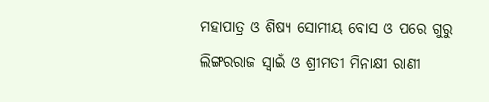ମହାପାତ୍ର ଓ ଶିଷ୍ୟ ସୋମୀୟ ବୋସ ଓ ପରେ ଗୁରୁ ଲିଙ୍ଗରରାଜ ସ୍ବାଇଁ ଓ ଶ୍ରୀମତୀ ମିନାକ୍ଷୀ ରାଣୀ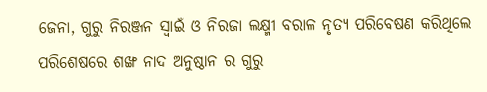ଜେନା, ଗୁରୁ ନିରଞ୍ଜନ ସ୍ବାଇଁ ଓ ନିରଜା ଲକ୍ଷ୍ମୀ ବରାଳ ନୃତ୍ୟ ପରିବେଷଣ କରିଥିଲେ ପରିଶେଷରେ ଶଙ୍ଖ ନାଦ ଅନୁଷ୍ଠାନ ର ଗୁରୁ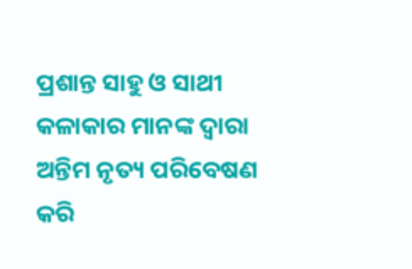ପ୍ରଶାନ୍ତ ସାହୁ ଓ ସାଥୀ କଳାକାର ମାନଙ୍କ ଦ୍ବାରା ଅନ୍ତିମ ନୃତ୍ୟ ପରିବେଷଣ କରି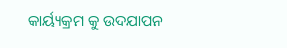କାର୍ୟ୍ୟକ୍ରମ କୁ ଉଦଯାପନ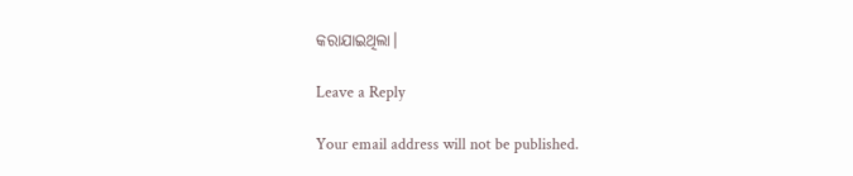କରାଯାଇଥିଲା।

Leave a Reply

Your email address will not be published.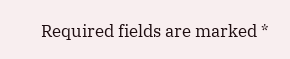Required fields are marked *